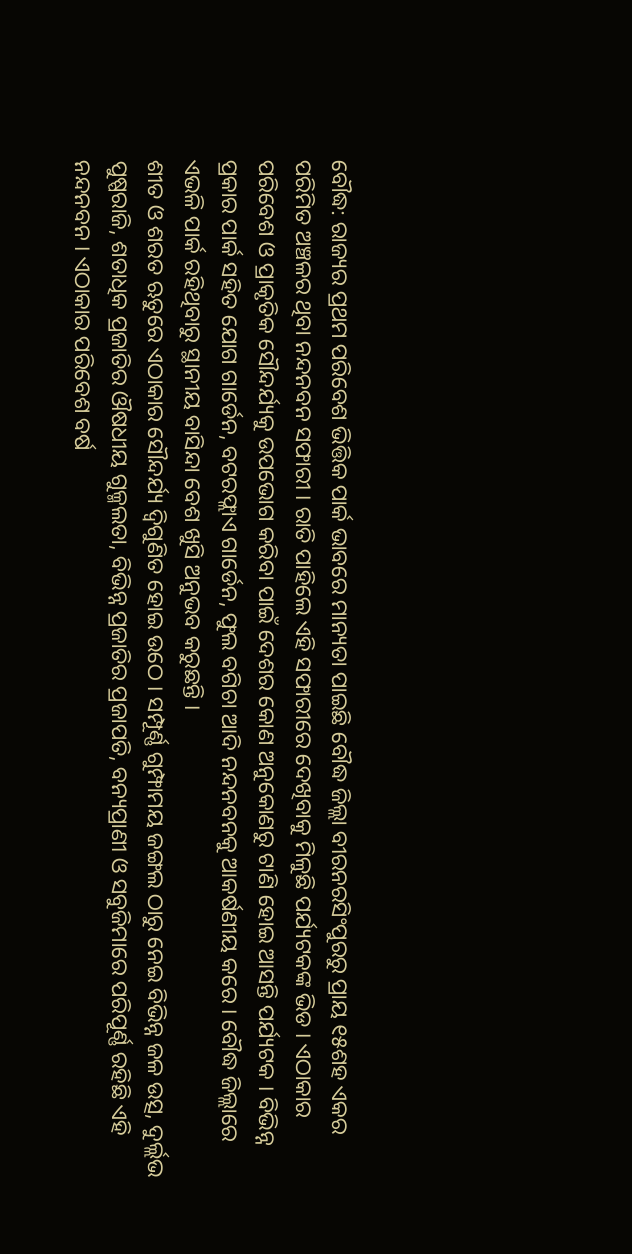ବୌଦ୍ଧ: ରାଜ୍ୟର ପ୍ରଥମ ପରିବେଶ ଭିତ୍ତିକ ପାର୍କ ଭାବରେ ମାନ୍ୟତା ପାଇଛି ବୌଦ୍ଧ ଜିଲ୍ଲା ବୀରନରସିଂପୁରରୁ ପ୍ରାୟ ୧୫ଶହ ଏକର ପରିମିତ ଅଞ୍ଚଳର ଥିବା ନନ୍ଦନବନ ସଫାରୀ । ରାତି ପାହିଲେ ଏହି ସଫାରୀରେ ଦେଖିବାକୁ ମିଳୁଛି ପର୍ଯ୍ୟଟକଙ୍କ ଭିଡ । ଏଠାକାର ପରିବେଶ ଓ ପ୍ରାକୃତିକ ସୌନ୍ଦର୍ଯ୍ୟକୁ ଉପଭୋଗ କରିବା ପାଇଁ ଦେଶର କୋଣ ଅନୁକୋଣରୁ ଟାଣି ହୋଇ ଆସନ୍ତି ପର୍ଯ୍ୟଟକ । ବିଭିନ୍ନ ପ୍ରକାର ପାର୍କ ସହିତ ଯୋଗ ଗାର୍ଡେନ, ବଟରଫ୍ଲାଏ ଗାର୍ଡେନ, ଫୁଲ ବଗିଚା ଆଦି ନନ୍ଦନବନକୁ ଆକର୍ଷଣୀୟ କରେ । ବୌଦ୍ଧ ଜିଲ୍ଲାରେ ଏଭଳି ପାର୍କ ରହିଥିବାରୁ ସ୍ଥାନୀୟ ବାସିନ୍ଦା ବେଶ ଖୁସି ଅନୁଭବ କରୁଛନ୍ତି ।
ଶୀତ ଓ ଶରତ ଋତୁରେ ଏଠାକାର ସୌନ୍ଦର୍ଯ୍ୟ ଦ୍ବିଗୁଣିତ ହୋଇ ଉଠେ । ସମ୍ପୂର୍ଣ୍ଣ ଗୁମ୍ଫାମୟ ଜଙ୍ଗଲ ଠାରୁ ନେଇ ବିଭିନ୍ନ ଜଳ ଉତ୍ସ, ଦୁର୍ଲ୍ଲଭ ପୁଷ୍ପରାଜି, ଶତାଧିକ ପ୍ରଜାତିର ଔଷଧୀୟ ଗୁଳ୍ମଲତା, ବିଭିନ୍ନ ପ୍ରଜାତିର ପ୍ରଜାପତି, ବନ୍ୟପ୍ରାଣୀ ଓ ସବୁଜିମାରେ ପରିପୂର୍ଣ୍ଣ ରହିଛି ଏହି ନନ୍ଦନବନ । ଏଠାକାର ପରିବେଶ ବର୍ଷ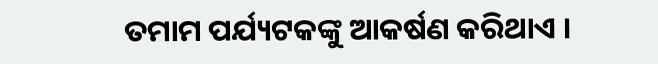ତମାମ ପର୍ଯ୍ୟଟକଙ୍କୁ ଆକର୍ଷଣ କରିଥାଏ ।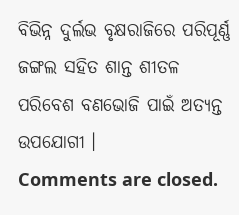ବିଭିନ୍ନ ଦୁର୍ଲଭ ବୃକ୍ଷରାଜିରେ ପରିପୂର୍ଣ୍ଣ ଜଙ୍ଗଲ ସହିତ ଶାନ୍ତ ଶୀତଳ ପରିବେଶ ବଣଭୋଜି ପାଇଁ ଅତ୍ୟନ୍ତ ଉପଯୋଗୀ ।
Comments are closed.